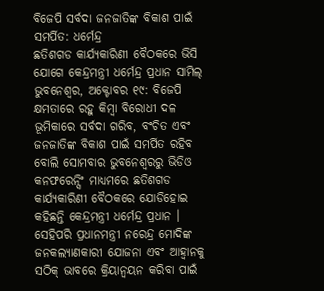ବିଜେପି ସର୍ବଦା ଜନଜାତିଙ୍କ ବିକାଶ ପାଇଁ ସମର୍ପିତ: ଧର୍ମେନ୍ଦ୍ର
ଛତିଶଗଡ କାର୍ଯ୍ୟକାରିଣୀ ବୈଠକରେ ଭିସି ଯୋଗେ କେନ୍ଦ୍ରମନ୍ତ୍ରୀ ଧର୍ମେନ୍ଦ୍ର ପ୍ରଧାନ ସାମିଲ୍
ଭୁବନେଶ୍ୱର, ଅକ୍ଟୋବର ୧୯: ବିଜେପି କ୍ଷମତାରେ ରହୁ କିମ୍ବା ବିରୋଧୀ ଦଳ ଭୂମିକାରେ ସର୍ବଦା ଗରିବ, ବଂଚିତ ଏବଂ ଜନଜାତିଙ୍କ ବିକାଶ ପାଇଁ ସମର୍ପିତ ରହିବ ବୋଲି ସୋମବାର ଭୁବନେଶ୍ୱରରୁ ଭିଡିଓ କନଫରେନ୍ସିଂ ମାଧ୍ୟମରେ ଛତିଶଗଡ କାର୍ଯ୍ୟକାରିଣୀ ବୈଠକରେ ଯୋଡିହୋଇ କହିଛନ୍ତି କେନ୍ଦ୍ରମନ୍ତ୍ରୀ ଧର୍ମେନ୍ଦ୍ର ପ୍ରଧାନ ।
ସେହିପରି ପ୍ରଧାନମନ୍ତ୍ରୀ ନରେନ୍ଦ୍ର ମୋଦିଙ୍କ ଜନକଲ୍ୟାଣକାରୀ ଯୋଜନା ଏବଂ ଆହ୍ୱାନକୁ ସଠିକ୍ ଭାବରେ କ୍ରିୟାନ୍ୱୟନ କରିବା ପାଇଁ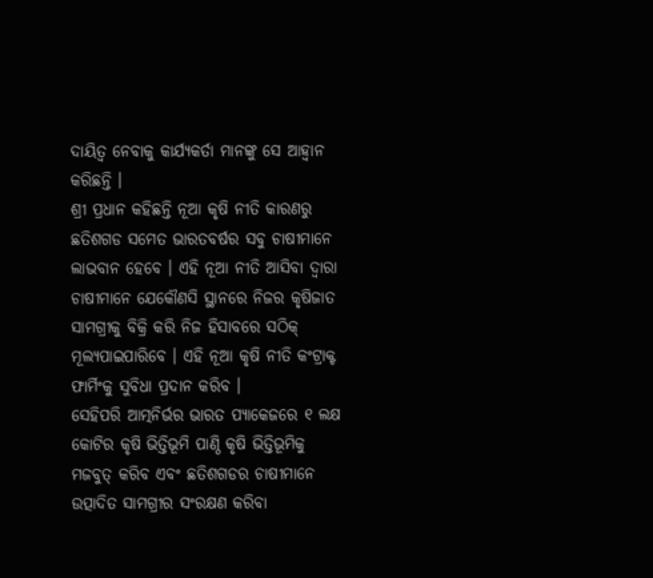ଦାୟିତ୍ୱ ନେବାକୁ କାର୍ଯ୍ୟକର୍ତା ମାନଙ୍କୁ ସେ ଆହ୍ୱାନ କରିଛନ୍ତି ।
ଶ୍ରୀ ପ୍ରଧାନ କହିଛନ୍ତି ନୂଆ କୃଷି ନୀତି କାରଣରୁ ଛତିଶଗଡ ସମେତ ଭାରତବର୍ଷର ସବୁ ଚାଷୀମାନେ ଲାଭବାନ ହେବେ । ଏହି ନୂଆ ନୀତି ଆସିବା ଦ୍ୱାରା ଚାଷୀମାନେ ଯେକୌଣସି ସ୍ଥାନରେ ନିଜର କୃଷିଜାତ ସାମଗ୍ରୀକୁ ବିକ୍ରି କରି ନିଜ ହିସାବରେ ସଠିକ୍ ମୂଲ୍ୟପାଇପାରିବେ । ଏହି ନୂଆ କୃଷି ନୀତି କଂଟ୍ରାକ୍ଟ ଫାର୍ମିଂକୁ ସୁବିଧା ପ୍ରଦାନ କରିବ ।
ସେହିପରି ଆତ୍ମନିର୍ଭର ଭାରତ ପ୍ୟାକେଜରେ ୧ ଲକ୍ଷ କୋଟିର କୃଷି ଭିତ୍ତିଭୂମି ପାଣ୍ଠି କୃଷି ଭିତ୍ତିଭୂମିକୁ ମଜବୁତ୍ କରିବ ଏବଂ ଛତିଶଗଡର ଚାଷୀମାନେ ଉତ୍ପାଦିତ ସାମଗ୍ରୀର ସଂରକ୍ଷଣ କରିବା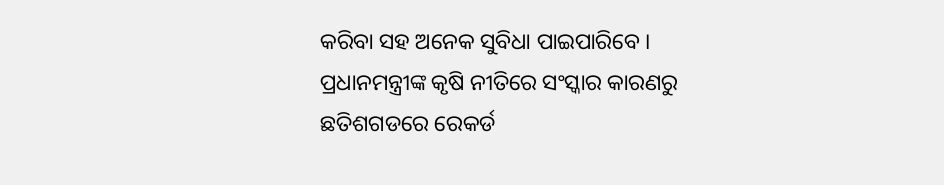କରିବା ସହ ଅନେକ ସୁବିଧା ପାଇପାରିବେ ।
ପ୍ରଧାନମନ୍ତ୍ରୀଙ୍କ କୃଷି ନୀତିରେ ସଂସ୍କାର କାରଣରୁ ଛତିଶଗଡରେ ରେକର୍ଡ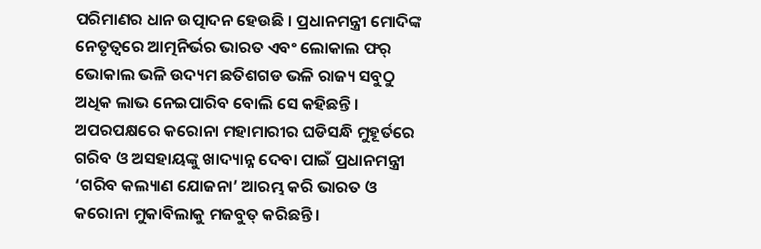ପରିମାଣର ଧାନ ଉତ୍ପାଦନ ହେଉଛି । ପ୍ରଧାନମନ୍ତ୍ରୀ ମୋଦିଙ୍କ ନେତୃତ୍ୱରେ ଆତ୍ମନିର୍ଭର ଭାରତ ଏବଂ ଲୋକାଲ ଫର୍ ଭୋକାଲ ଭଳି ଉଦ୍ୟମ ଛତିଶଗଡ ଭଳି ରାଜ୍ୟ ସବୁଠୁ ଅଧିକ ଲାଭ ନେଇପାରିବ ବୋଲି ସେ କହିଛନ୍ତି ।
ଅପରପକ୍ଷରେ କରୋନା ମହାମାରୀର ଘଡିସନ୍ଧି ମୁହୂର୍ତରେ ଗରିବ ଓ ଅସହାୟଙ୍କୁ ଖାଦ୍ୟାନ୍ନ ଦେବା ପାଇଁ ପ୍ରଧାନମନ୍ତ୍ରୀ ‘ଗରିବ କଲ୍ୟାଣ ଯୋଜନା’ ଆରମ୍ଭ କରି ଭାରତ ଓ କରୋନା ମୁକାବିଲାକୁ ମଜବୁତ୍ କରିଛନ୍ତି ।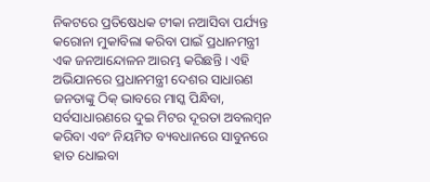ନିକଟରେ ପ୍ରତିଷେଧକ ଟୀକା ନଆସିବା ପର୍ଯ୍ୟନ୍ତ କରୋନା ମୁକାବିଲା କରିବା ପାଇଁ ପ୍ରଧାନମନ୍ତ୍ରୀ ଏକ ଜନଆନ୍ଦୋଳନ ଆରମ୍ଭ କରିଛନ୍ତି । ଏହି ଅଭିଯାନରେ ପ୍ରଧାନମନ୍ତ୍ରୀ ଦେଶର ସାଧାରଣ ଜନତାଙ୍କୁ ଠିକ୍ ଭାବରେ ମାସ୍କ ପିନ୍ଧିବା, ସର୍ବସାଧାରଣରେ ଦୁଇ ମିଟର ଦୂରତା ଅବଲମ୍ବନ କରିବା ଏବଂ ନିୟମିତ ବ୍ୟବଧାନରେ ସାବୁନରେ ହାତ ଧୋଇବା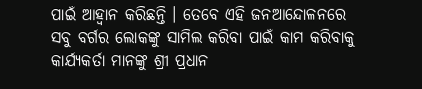ପାଇଁ ଆହ୍ୱାନ କରିଛନ୍ତି । ତେବେ ଏହି ଜନଆନ୍ଦୋଳନରେ ସବୁ ବର୍ଗର ଲୋକଙ୍କୁ ସାମିଲ କରିବା ପାଇଁ କାମ କରିବାକୁ କାର୍ଯ୍ୟକର୍ତା ମାନଙ୍କୁ ଶ୍ରୀ ପ୍ରଧାନ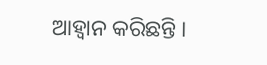ଆହ୍ୱାନ କରିଛନ୍ତି ।